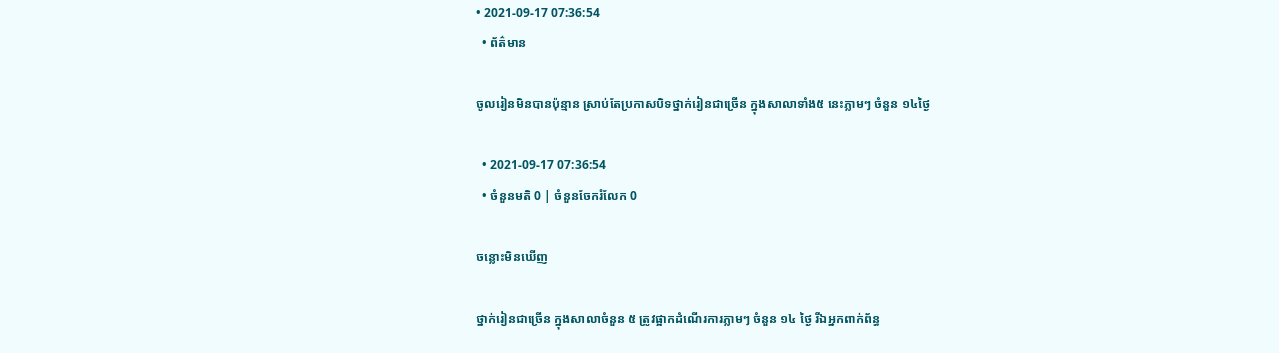• 2021-09-17 07:36:54
  • ព័ត៌មាន

ចូលរៀនមិនបានប៉ុន្មាន ស្រាប់តែប្រកាសបិទថ្នាក់រៀនជាច្រើន ក្នុងសាលាទាំង៥ នេះភ្លាមៗ ចំនួន ១៤ថ្ងៃ

  • 2021-09-17 07:36:54
  • ចំនួនមតិ 0 | ចំនួនចែករំលែក 0

ចន្លោះមិនឃើញ

ថ្នាក់រៀនជាច្រើន ក្នុងសាលាចំនួន ៥ ត្រូវផ្អាកដំណើរការភ្លាមៗ ចំនួន ១៤ ថ្ងៃ រីឯអ្នកពាក់ព័ន្ធ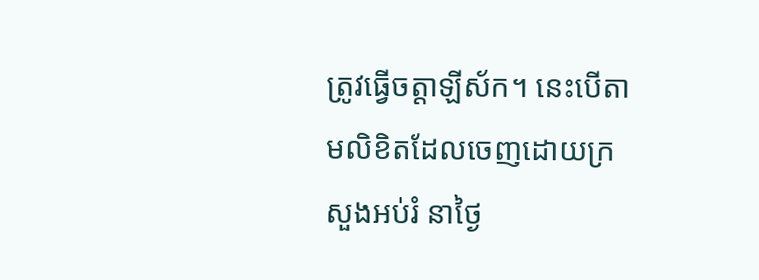ត្រូវធ្វើចត្តាឡីស័ក។ នេះបើតាមលិខិតដែលចេញដោយក្រសួងអប់រំ នាថ្ងៃ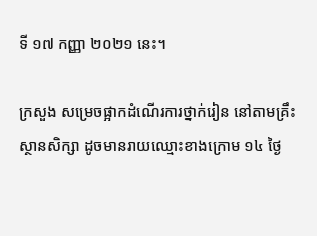ទី ១៧ កញ្ញា ២០២១ នេះ។

ក្រសួង សម្រេចផ្អាកដំណើរការថ្នាក់រៀន នៅតាមគ្រឹះស្ថានសិក្សា ដូចមានរាយឈ្មោះខាងក្រោម ១៤ ថ្ងៃ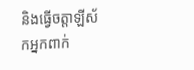និងធ្វើចត្តាឡីស័កអ្នកពាក់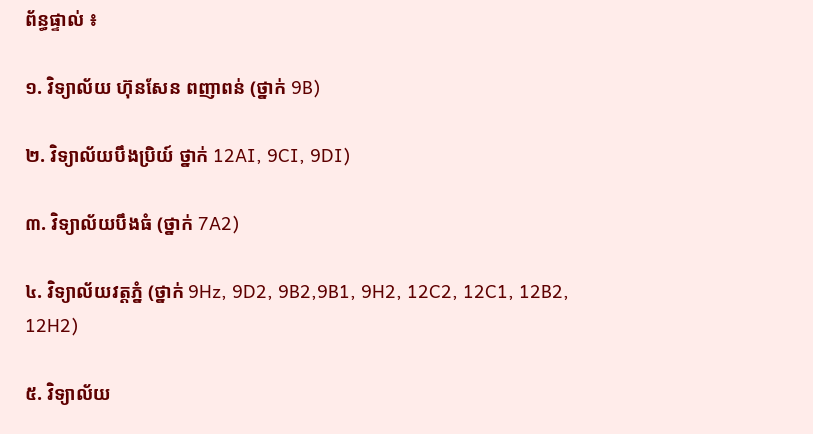ព័ន្ធផ្ទាល់ ៖

១. វិទ្យាល័យ ហ៊ុនសែន ពញាពន់ (ថ្នាក់ 9B)

២. វិទ្យាល័យបឹងប្រិយ៍ ថ្នាក់ 12AI, 9CI, 9DI)

៣. វិទ្យាល័យបឹងធំ (ថ្នាក់ 7A2)

៤. វិទ្យាល័យវត្តភ្នំ (ថ្នាក់ 9Hz, 9D2, 9B2,9B1, 9H2, 12C2, 12C1, 12B2, 12H2)

៥. វិទ្យាល័យ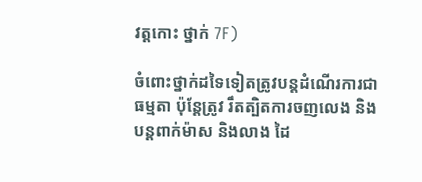វត្តកោះ ថ្នាក់ 7F)

ចំពោះថ្នាក់ដទៃទៀតត្រូវបន្តដំណើរការជាធម្មតា ប៉ុន្តែត្រូវ រឹតត្បិតការចញលេង និងបន្តពាក់ម៉ាស និងលាង ដៃ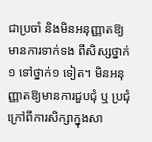ជាប្រចាំ និងមិនអនុញ្ញាតឱ្យមានការទាក់ទង ពីសិស្សថ្នាក់១ ទៅថ្នាក់១ ទៀត។ មិនអនុញ្ញាតឱ្យមានការជួបជុំ ឬ ប្រជុំ ក្រៅពីការសិក្សាក្នុងសា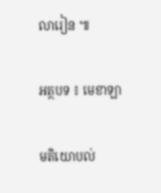លារៀន ៕

អត្ថបទ ៖ មេខាឡា

មតិយោបល់